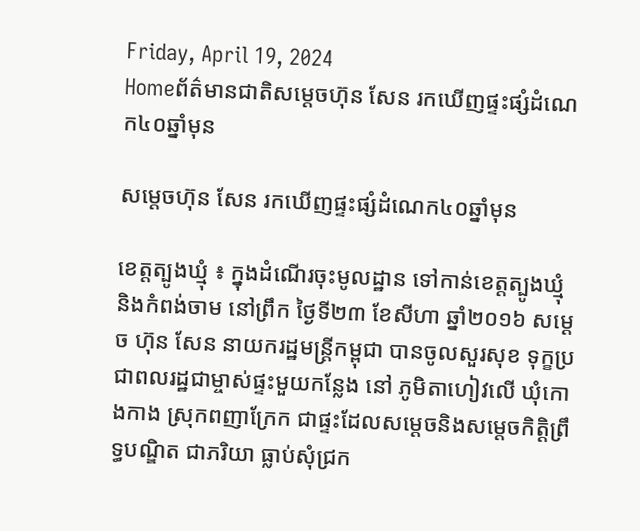Friday, April 19, 2024
Homeព័ត៌មានជាតិសម្តេចហ៊ុន សែន រកឃើញផ្ទះផ្សំដំណេក៤០ឆ្នាំមុន

សម្តេចហ៊ុន សែន រកឃើញផ្ទះផ្សំដំណេក៤០ឆ្នាំមុន

ខេត្តត្បូងឃ្មុំ ៖ ក្នុងដំណើរចុះមូលដ្ឋាន ទៅកាន់ខេត្តត្បូងឃ្មុំ និងកំពង់ចាម នៅព្រឹក ថ្ងៃទី២៣ ខែសីហា ឆ្នាំ២០១៦ សម្តេច ហ៊ុន សែន នាយករដ្ឋមន្ត្រីកម្ពុជា បានចូលសួរសុខ ទុក្ខប្រជាពលរដ្ឋជាម្ចាស់ផ្ទះមួយកន្លែង នៅ ភូមិតាហៀវលើ ឃុំកោងកាង ស្រុកពញាក្រែក ជាផ្ទះដែលសម្តេចនិងសម្តេចកិត្តិព្រឹទ្ធបណ្ឌិត ជាភរិយា ធ្លាប់សុំជ្រក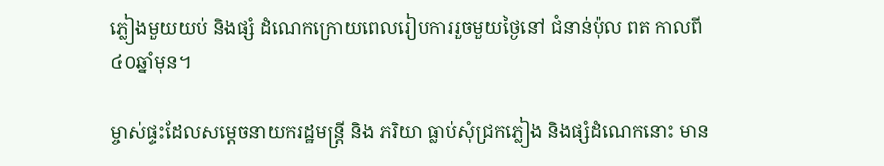ភ្លៀងមួយយប់ និងផ្សំ ដំណេកក្រោយពេលរៀបការរួចមួយថ្ងៃនៅ ជំនាន់ប៉ុល ពត កាលពី៤០ឆ្នាំមុន។

ម្ចាស់ផ្ទះដែលសម្តេចនាយករដ្ឋមន្ត្រី និង ភរិយា ធ្លាប់សុំជ្រកភ្លៀង និងផ្សំដំណេកនោះ មាន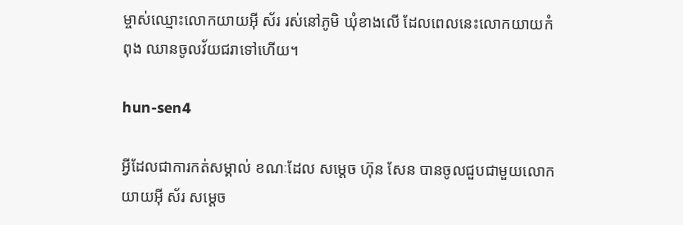ម្ចាស់ឈ្មោះលោកយាយអ៊ី ស័រ រស់នៅភូមិ ឃុំខាងលើ ដែលពេលនេះលោកយាយកំពុង ឈានចូលវ័យជរាទៅហើយ។

hun-sen4

អ្វីដែលជាការកត់សម្គាល់ ខណៈដែល សម្តេច ហ៊ុន សែន បានចូលជួបជាមួយលោកយាយអ៊ី ស័រ សម្តេច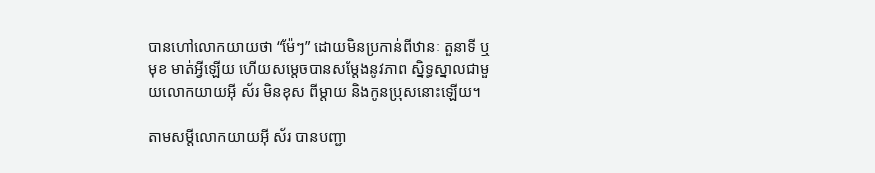បានហៅលោកយាយថា “ម៉ែៗ” ដោយមិនប្រកាន់ពីឋានៈ តួនាទី ឬមុខ មាត់អ្វីឡើយ ហើយសម្តេចបានសម្តែងនូវភាព ស្និទ្ធស្នាលជាមួយលោកយាយអ៊ី ស័រ មិនខុស ពីម្តាយ និងកូនប្រុសនោះឡើយ។

តាមសម្តីលោកយាយអ៊ី ស័រ បានបញ្ជា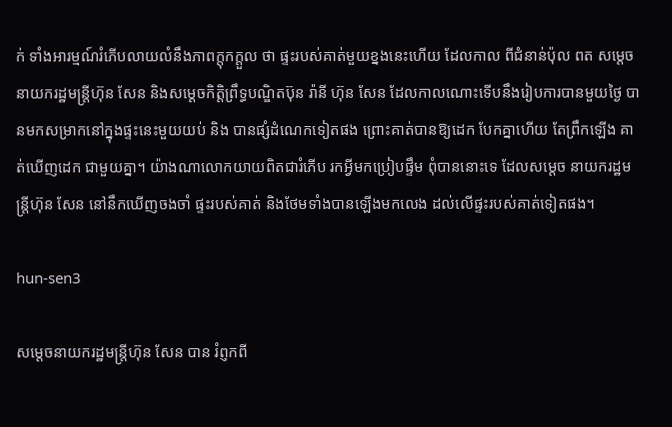ក់ ទាំងអារម្មណ៍រំភើបលាយលំនឹងភាពក្តុកក្តួល ថា ផ្ទះរបស់គាត់មួយខ្នងនេះហើយ ដែលកាល ពីជំនាន់ប៉ុល ពត សម្តេចនាយករដ្ឋមន្ត្រីហ៊ុន សែន និងសម្តេចកិត្តិព្រឹទ្ធបណ្ឌិតប៊ុន រ៉ានី ហ៊ុន សែន ដែលកាលណោះទើបនឹងរៀបការបានមួយថ្ងៃ បានមកសម្រាកនៅក្នុងផ្ទះនេះមួយយប់ និង បានផ្សំដំណេកទៀតផង ព្រោះគាត់បានឱ្យដេក បែកគ្នាហើយ តែព្រឹកឡើង គាត់ឃើញដេក ជាមួយគ្នា។ យ៉ាងណាលោកយាយពិតជារំភើប រកអ្វីមកប្រៀបផ្ទឹម ពុំបាននោះទេ ដែលសម្តេច នាយករដ្ឋមន្ត្រីហ៊ុន សែន នៅនឹកឃើញចងចាំ ផ្ទះរបស់គាត់ និងថែមទាំងបានឡើងមកលេង ដល់លើផ្ទះរបស់គាត់ទៀតផង។

hun-sen3

សម្តេចនាយករដ្ឋមន្ត្រីហ៊ុន សែន បាន រំព្ញកពី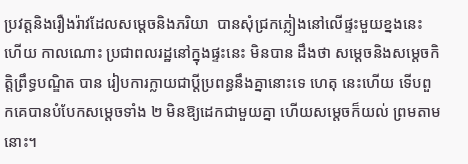ប្រវត្តនិងរឿងរ៉ាវដែលសម្តេចនិងភរិយា  បានសុំជ្រកភ្លៀងនៅលើផ្ទះមួយខ្នងនេះហើយ កាលណោះ ប្រជាពលរដ្ឋនៅក្នុងផ្ទះនេះ មិនបាន ដឹងថា សម្តេចនិងសម្តេចកិត្តិព្រឹទ្ធបណ្ឌិត បាន រៀបការក្លាយជាប្តីប្រពន្ធនឹងគ្នានោះទេ ហេតុ នេះហើយ ទើបពួកគេបានបំបែកសម្តេចទាំង ២ មិនឱ្យដេកជាមួយគ្នា ហើយសម្តេចក៏យល់ ព្រមតាមនោះ។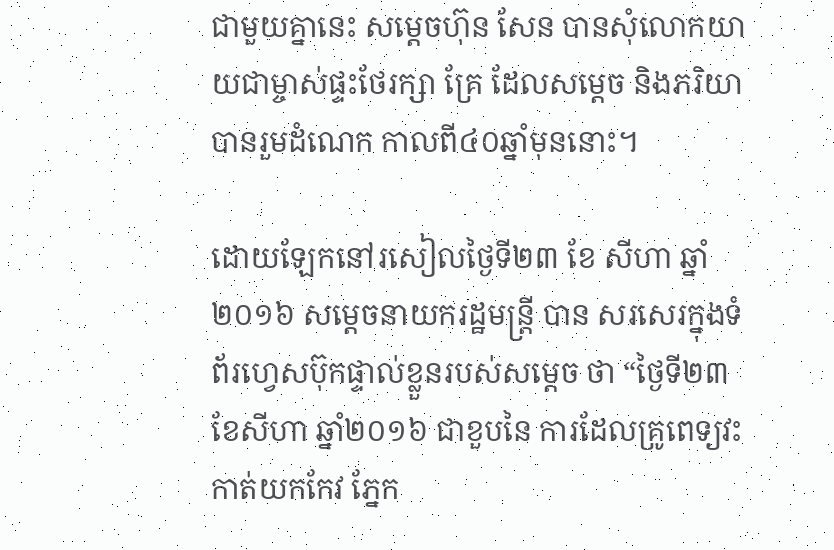ជាមួយគ្នានេះ សម្តេចហ៊ុន សែន បានសុំលោកយាយជាម្ចាស់ផ្ទះថែរក្សា គ្រែ ដែលសម្តេច និងភរិយាបានរួមដំណេក កាលពី៤០ឆ្នាំមុននោះ។

ដោយឡែកនៅរសៀលថ្ងៃទី២៣ ខែ សីហា ឆ្នាំ២០១៦ សម្តេចនាយករដ្ឋមន្ត្រី បាន សរសេរក្នុងទំព័រហ្វេសប៊ុកផ្ទាល់ខ្លួនរបស់សម្តេច ថា “ថ្ងៃទី២៣ ខែសីហា ឆ្នាំ២០១៦ ជាខួបនៃ ការដែលគ្រូពេទ្យវះកាត់យកកែវ ភ្នែក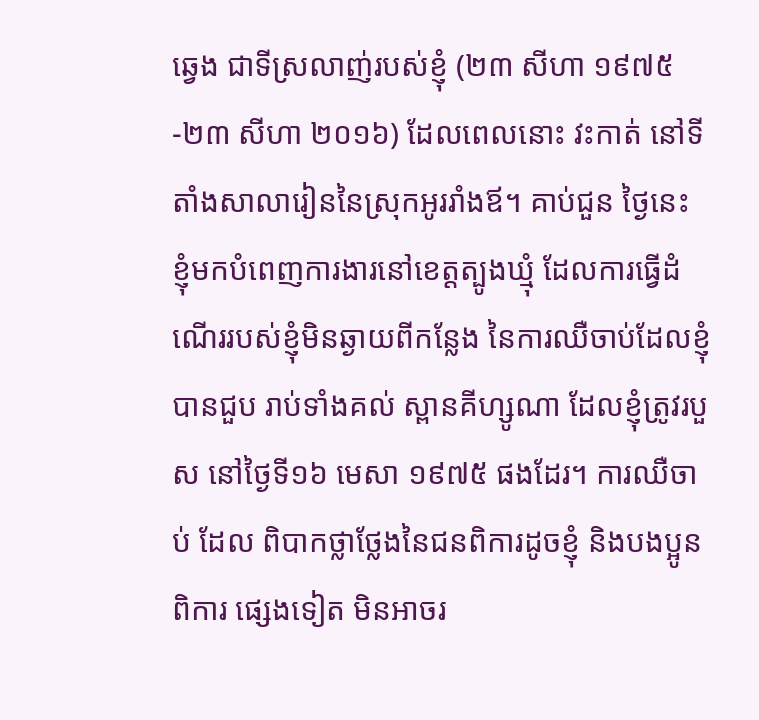ឆ្វេង ជាទីស្រលាញ់របស់ខ្ញុំ (២៣ សីហា ១៩៧៥-២៣ សីហា ២០១៦) ដែលពេលនោះ វះកាត់ នៅទីតាំងសាលារៀននៃស្រុកអូររាំងឪ។ គាប់ជួន ថ្ងៃនេះ ខ្ញុំមកបំពេញការងារនៅខេត្តត្បូងឃ្មុំ ដែលការធ្វើដំណើររបស់ខ្ញុំមិនឆ្ងាយពីកន្លែង នៃការឈឺចាប់ដែលខ្ញុំបានជួប រាប់ទាំងគល់ ស្ពានគីហ្សូណា ដែលខ្ញុំត្រូវរបួស នៅថ្ងៃទី១៦ មេសា ១៩៧៥ ផងដែរ។ ការឈឺចាប់ ដែល ពិបាកថ្លាថ្លែងនៃជនពិការដូចខ្ញុំ និងបងប្អូនពិការ ផ្សេងទៀត មិនអាចរ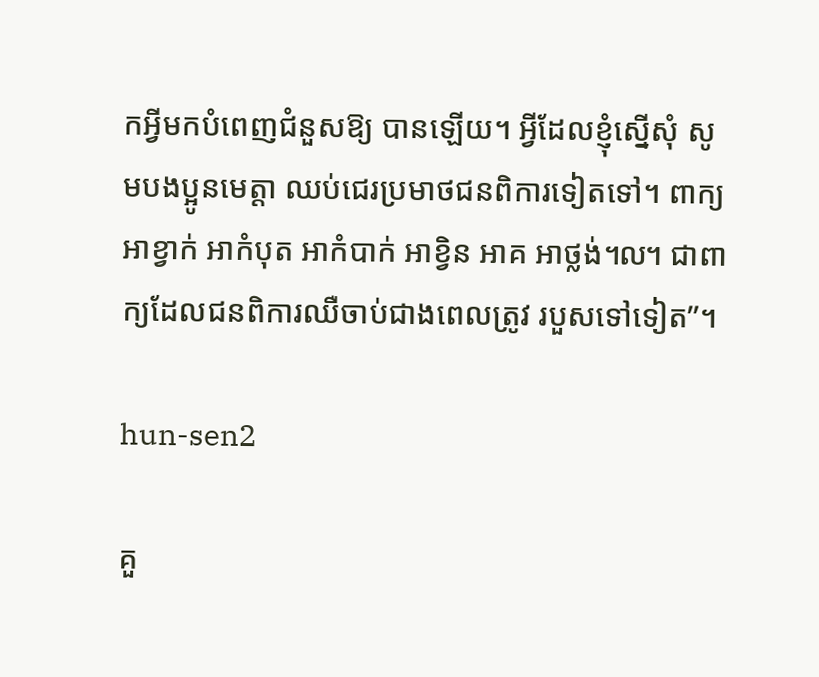កអ្វីមកបំពេញជំនួសឱ្យ បានឡើយ។ អ្វីដែលខ្ញុំស្នើសុំ សូមបងប្អូនមេត្តា ឈប់ជេរប្រមាថជនពិការទៀតទៅ។ ពាក្យអាខ្វាក់ អាកំបុត អាកំបាក់ អាខ្វិន អាគ អាថ្លង់៘ ជាពាក្យដែលជនពិការឈឺចាប់ជាងពេលត្រូវ របួសទៅទៀត”។

hun-sen2

គួ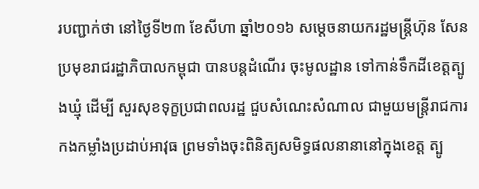របញ្ជាក់ថា នៅថ្ងៃទី២៣ ខែសីហា ឆ្នាំ២០១៦ សម្តេចនាយករដ្ឋមន្ត្រីហ៊ុន សែន ប្រមុខរាជរដ្ឋាភិបាលកម្ពុជា បានបន្តដំណើរ ចុះមូលដ្ឋាន ទៅកាន់ទឹកដីខេត្តត្បូងឃ្មុំ ដើម្បី សួរសុខទុក្ខប្រជាពលរដ្ឋ ជួបសំណេះសំណាល ជាមួយមន្ត្រីរាជការ កងកម្លាំងប្រដាប់អាវុធ ព្រមទាំងចុះពិនិត្យសមិទ្ធផលនានានៅក្នុងខេត្ត ត្បូ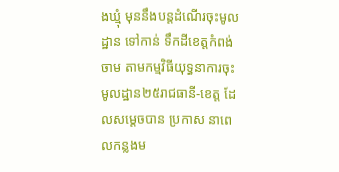ងឃ្មុំ មុននឹងបន្តដំណើរចុះមូលដ្ឋាន ទៅកាន់ ទឹកដីខេត្តកំពង់ចាម តាមកម្មវិធីយុទ្ធនាការចុះ មូលដ្ឋាន២៥រាជធានី-ខេត្ត ដែលសម្តេចបាន ប្រកាស នាពេលកន្លងម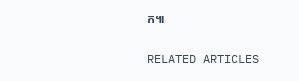ក៕

RELATED ARTICLES